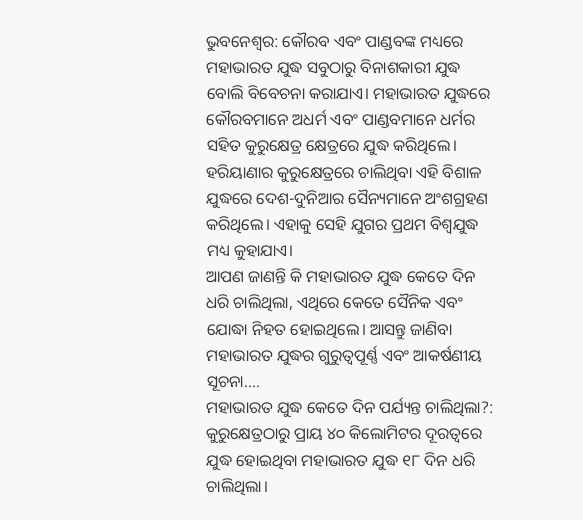ଭୁବନେଶ୍ଵର: କୌରବ ଏବଂ ପାଣ୍ଡବଙ୍କ ମଧ୍ୟରେ ମହାଭାରତ ଯୁଦ୍ଧ ସବୁଠାରୁ ବିନାଶକାରୀ ଯୁଦ୍ଧ ବୋଲି ବିବେଚନା କରାଯାଏ। ମହାଭାରତ ଯୁଦ୍ଧରେ କୌରବମାନେ ଅଧର୍ମ ଏବଂ ପାଣ୍ଡବମାନେ ଧର୍ମର ସହିତ କୁରୁକ୍ଷେତ୍ର କ୍ଷେତ୍ରରେ ଯୁଦ୍ଧ କରିଥିଲେ। ହରିୟାଣାର କୁରୁକ୍ଷେତ୍ରରେ ଚାଲିଥିବା ଏହି ବିଶାଳ ଯୁଦ୍ଧରେ ଦେଶ-ଦୁନିଆର ସୈନ୍ୟମାନେ ଅଂଶଗ୍ରହଣ କରିଥିଲେ। ଏହାକୁ ସେହି ଯୁଗର ପ୍ରଥମ ବିଶ୍ୱଯୁଦ୍ଧ ମଧ୍ୟ କୁହାଯାଏ।
ଆପଣ ଜାଣନ୍ତି କି ମହାଭାରତ ଯୁଦ୍ଧ କେତେ ଦିନ ଧରି ଚାଲିଥିଲା, ଏଥିରେ କେତେ ସୈନିକ ଏବଂ ଯୋଦ୍ଧା ନିହତ ହୋଇଥିଲେ। ଆସନ୍ତୁ ଜାଣିବା ମହାଭାରତ ଯୁଦ୍ଧର ଗୁରୁତ୍ୱପୂର୍ଣ୍ଣ ଏବଂ ଆକର୍ଷଣୀୟ ସୂଚନା….
ମହାଭାରତ ଯୁଦ୍ଧ କେତେ ଦିନ ପର୍ଯ୍ୟନ୍ତ ଚାଲିଥିଲା?:
କୁରୁକ୍ଷେତ୍ରଠାରୁ ପ୍ରାୟ ୪୦ କିଲୋମିଟର ଦୂରତ୍ୱରେ ଯୁଦ୍ଧ ହୋଇଥିବା ମହାଭାରତ ଯୁଦ୍ଧ ୧୮ ଦିନ ଧରି ଚାଲିଥିଲା।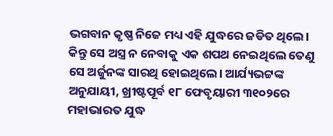ଭଗବାନ କୃଷ୍ଣ ନିଜେ ମଧ୍ୟ ଏହି ଯୁଦ୍ଧରେ ଜଡିତ ଥିଲେ। କିନ୍ତୁ ସେ ଅସ୍ତ୍ର ନ ନେବାକୁ ଏକ ଶପଥ ନେଇଥିଲେ ତେଣୁ ସେ ଅର୍ଜୁନଙ୍କ ସାରଥି ହୋଇଥିଲେ। ଆର୍ଯ୍ୟଭଟ୍ଟଙ୍କ ଅନୁଯାୟୀ, ଖ୍ରୀଷ୍ଟପୂର୍ବ ୧୮ ଫେବୃୟାରୀ ୩୧୦୨ରେ ମହାଭାରତ ଯୁଦ୍ଧ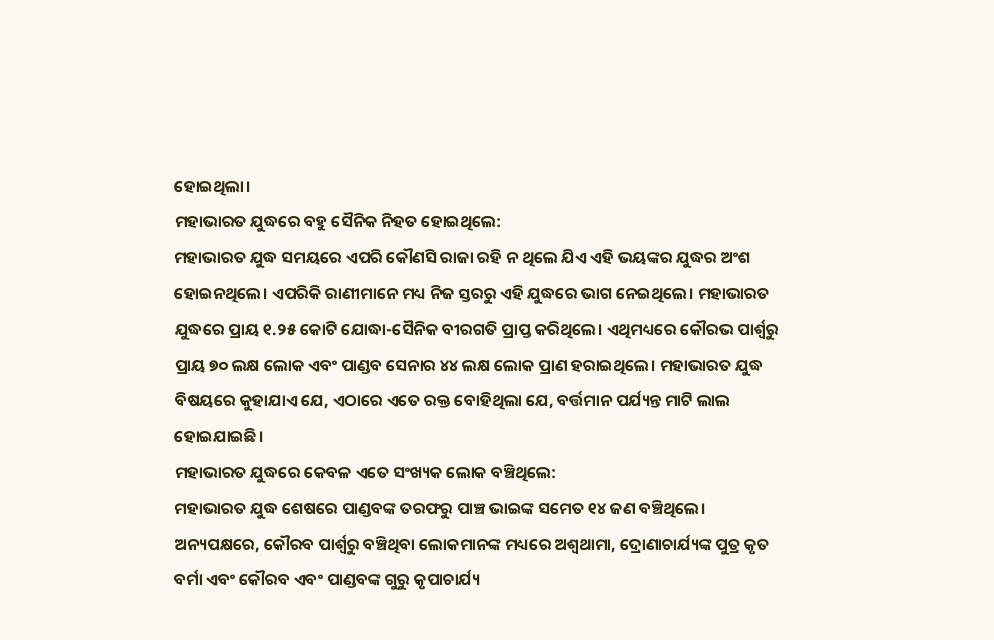ହୋଇଥିଲା।
ମହାଭାରତ ଯୁଦ୍ଧରେ ବହୁ ସୈନିକ ନିହତ ହୋଇଥିଲେ:
ମହାଭାରତ ଯୁଦ୍ଧ ସମୟରେ ଏପରି କୌଣସି ରାଜା ରହି ନ ଥିଲେ ଯିଏ ଏହି ଭୟଙ୍କର ଯୁଦ୍ଧର ଅଂଶ ହୋଇନଥିଲେ। ଏପରିକି ରାଣୀମାନେ ମଧ୍ୟ ନିଜ ସ୍ତରରୁ ଏହି ଯୁଦ୍ଧରେ ଭାଗ ନେଇଥିଲେ। ମହାଭାରତ ଯୁଦ୍ଧରେ ପ୍ରାୟ ୧.୨୫ କୋଟି ଯୋଦ୍ଧା-ସୈନିକ ବୀରଗତି ପ୍ରାପ୍ତ କରିଥିଲେ। ଏଥିମଧ୍ୟରେ କୌରଭ ପାର୍ଶ୍ୱରୁ ପ୍ରାୟ ୭୦ ଲକ୍ଷ ଲୋକ ଏବଂ ପାଣ୍ଡବ ସେନାର ୪୪ ଲକ୍ଷ ଲୋକ ପ୍ରାଣ ହରାଇଥିଲେ। ମହାଭାରତ ଯୁଦ୍ଧ ବିଷୟରେ କୁହାଯାଏ ଯେ, ଏଠାରେ ଏତେ ରକ୍ତ ବୋହିଥିଲା ଯେ, ବର୍ତ୍ତମାନ ପର୍ଯ୍ୟନ୍ତ ମାଟି ଲାଲ ହୋଇଯାଇଛି।
ମହାଭାରତ ଯୁଦ୍ଧରେ କେବଳ ଏତେ ସଂଖ୍ୟକ ଲୋକ ବଞ୍ଚିଥିଲେ:
ମହାଭାରତ ଯୁଦ୍ଧ ଶେଷରେ ପାଣ୍ଡବଙ୍କ ତରଫରୁ ପାଞ୍ଚ ଭାଇଙ୍କ ସମେତ ୧୪ ଜଣ ବଞ୍ଚିଥିଲେ। ଅନ୍ୟପକ୍ଷରେ, କୌରବ ପାର୍ଶ୍ୱରୁ ବଞ୍ଚିଥିବା ଲୋକମାନଙ୍କ ମଧ୍ୟରେ ଅଶ୍ୱଥାମା, ଦ୍ରୋଣାଚାର୍ଯ୍ୟଙ୍କ ପୁତ୍ର କୃତ ବର୍ମା ଏବଂ କୌରବ ଏବଂ ପାଣ୍ଡବଙ୍କ ଗୁରୁ କୃପାଚାର୍ଯ୍ୟ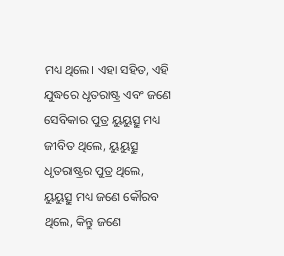ମଧ୍ୟ ଥିଲେ। ଏହା ସହିତ, ଏହି ଯୁଦ୍ଧରେ ଧୃତରାଷ୍ଟ୍ର ଏବଂ ଜଣେ ସେବିକାର ପୁତ୍ର ୟୁୟୁତ୍ସୁ ମଧ୍ୟ ଜୀବିତ ଥିଲେ, ୟୁୟୁତ୍ସୁ ଧୃତରାଷ୍ଟ୍ରର ପୁତ୍ର ଥିଲେ, ୟୁୟୁତ୍ସୁ ମଧ୍ୟ ଜଣେ କୌରବ ଥିଲେ, କିନ୍ତୁ ଜଣେ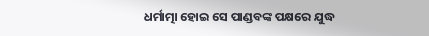ଧର୍ମାତ୍ମା ହୋଇ ସେ ପାଣ୍ଡବଙ୍କ ପକ୍ଷରେ ଯୁଦ୍ଧ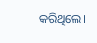କରିଥିଲେ।